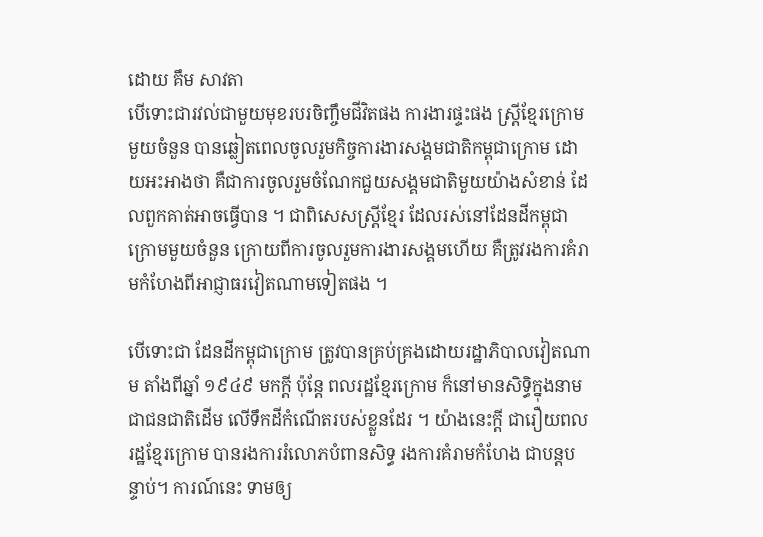ដោយ គឹម សាវតា
បើទោះជារវល់ជាមួយមុខរបរចិញ្ចឹមជីវិតផង ការងារផ្ទះផង ស្រ្តីខ្មែរក្រោម មួយចំនួន បានឆ្លៀតពេលចូលរួមកិច្ចការងារសង្គមជាតិកម្ពុជាក្រោម ដោយអះអាងថា គឺជាការចូលរួមចំណែកជួយសង្គមជាតិមួយយ៉ាងសំខាន់ ដែលពួកគាត់អាចធ្វើបាន ។ ជាពិសេសស្ត្រីខ្មែរ ដែលរស់នៅដែនដីកម្ពុជាក្រោមមួយចំនួន ក្រោយពីការចូលរួមការងារសង្គមហើយ គឺត្រូវរងការគំរាមកំហែងពីអាជ្ញាធរវៀតណាមទៀតផង ។

បើទោះជា ដែនដីកម្ពុជាក្រោម ត្រូវបានគ្រប់គ្រងដោយរដ្ឋាភិបាលវៀតណាម តាំងពីឆ្នាំ ១៩៤៩ មកក្តី ប៉ុន្តែ ពលរដ្ឋខ្មែរក្រោម ក៏នៅមានសិទ្ធិក្នុងនាមជាជនជាតិដើម លើទឹកដីកំណើតរបស់ខ្លួនដែរ ។ យ៉ាងនេះក្តី ជារឿយពលរដ្ឋខ្មែរក្រោម បានរងការរំលោភបំពានសិទ្ធ រងការគំរាមកំហែង ជាបន្តបន្ទាប់។ ការណ៍នេះ ទាមឲ្យ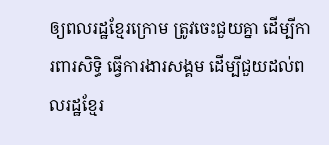ឲ្យពលរដ្ឋខ្មែរក្រោម ត្រូវចេះជួយគ្នា ដើម្បីការពារសិទ្ធិ ធ្វើការងារសង្គម ដើម្បីជួយដល់ពលរដ្ឋខ្មែរ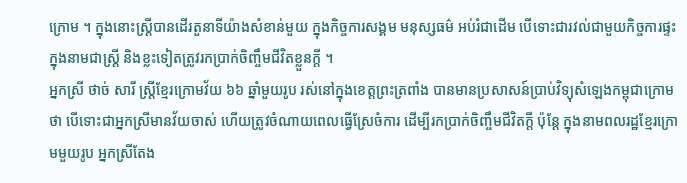ក្រោម ។ ក្នុងនោះស្ត្រីបានដើរតួនាទីយ៉ាងសំខាន់មួយ ក្នុងកិច្ចការសង្គម មនុស្សធម៌ អប់រំជាដើម បើទោះជារវល់ជាមួយកិច្ចការផ្ទះ ក្នុងនាមជាស្រ្តី និងខ្លះទៀតត្រូវរកប្រាក់ចិញ្ចឹមជីវិតខ្លួនក្តី ។
អ្នកស្រី ថាច់ សារី ស្ត្រីខ្មែរក្រោមវ័យ ៦៦ ឆ្នាំមួយរូប រស់នៅក្នុងខេត្តព្រះត្រពាំង បានមានប្រសាសន៍ប្រាប់វិទ្យុសំឡេងកម្ពុជាក្រោម ថា បើទោះជាអ្នកស្រីមានវ័យចាស់ ហើយត្រូវចំណាយពេលធ្វើស្រែចំការ ដើម្បីរកប្រាក់ចិញ្ចឹមជីវិតក្តី ប៉ុន្តែ ក្នុងនាមពលរដ្ឋខ្មែរក្រោមមួយរូប អ្នកស្រីតែង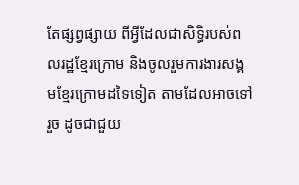តែផ្សព្វផ្សាយ ពីអ្វីដែលជាសិទ្ធិរបស់ពលរដ្ឋខ្មែរក្រោម និងចូលរួមការងារសង្គមខ្មែរក្រោមដទៃទៀត តាមដែលអាចទៅរួច ដូចជាជួយ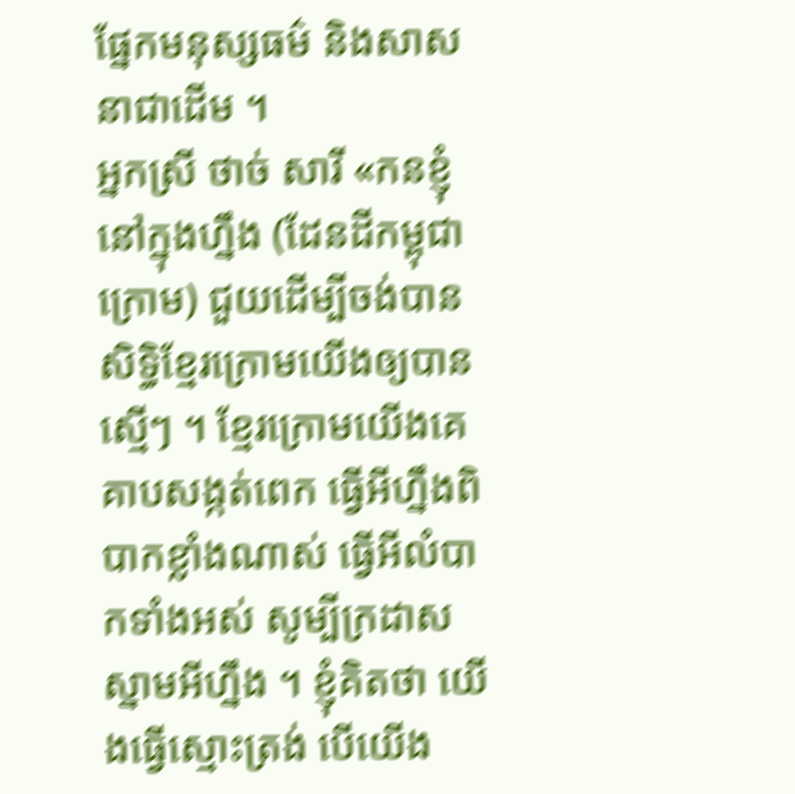ផ្នែកមនុស្សធម៌ និងសាសនាជាដើម ។
អ្នកស្រី ថាច់ សារី «កនខ្ញុំនៅក្នុងហ្នឹង (ដែនដីកម្ពុជាក្រោម) ជួយដើម្បីចង់បានសិទ្ធិខ្មែរក្រោមយើងឲ្យបានស្មើៗ ។ ខ្មែរក្រោមយើងគេគាបសង្កត់ពេក ធ្វើអីហ្នឹងពិបាកខ្លាំងណាស់ ធ្វើអីលំបាកទាំងអស់ សូម្បីក្រដាសស្នាមអីហ្នឹង ។ ខ្ញុំគិតថា យើងធ្វើស្មោះត្រង់ បើយើង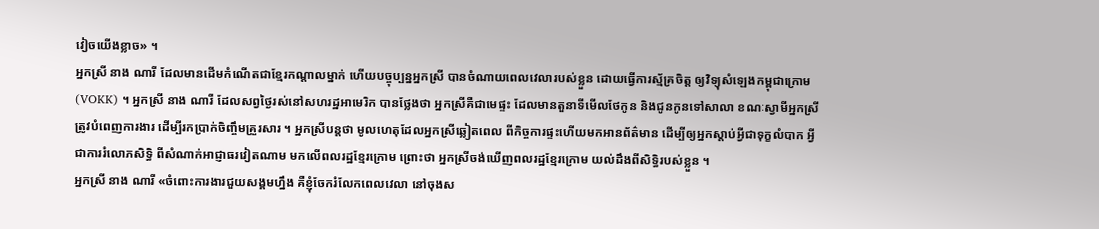វៀចយើងខ្លាច» ។
អ្នកស្រី នាង ណារី ដែលមានដើមកំណើតជាខ្មែរកណ្ដាលម្នាក់ ហើយបច្ចុប្បន្នអ្នកស្រី បានចំណាយពេលវេលារបស់ខ្លួន ដោយធ្វើការស្ម័គ្រចិត្ត ឲ្យវិទ្យុសំឡេងកម្ពុជាក្រោម (VOKK) ។ អ្នកស្រី នាង ណារី ដែលសព្វថ្ងៃរស់នៅសហរដ្ឋអាមេរិក បានថ្លែងថា អ្នកស្រីគឺជាមេផ្ទះ ដែលមានតួនាទីមើលថែកូន និងជូនកូនទៅសាលា ខណៈស្វាមីអ្នកស្រីត្រូវបំពេញការងារ ដើម្បីរកប្រាក់ចិញ្ចឹមគ្រួរសារ ។ អ្នកស្រីបន្តថា មូលហេតុដែលអ្នកស្រីឆ្លៀតពេល ពីកិច្ចការផ្ទះហើយមកអានព័ត៌មាន ដើម្បីឲ្យអ្នកស្តាប់អ្វីជាទុក្ខលំបាក អ្វីជាការរំលោភសិទ្ធិ ពីសំណាក់អាជ្ញាធរវៀតណាម មកលើពលរដ្ឋខ្មែរក្រោម ព្រោះថា អ្នកស្រីចង់ឃើញពលរដ្ឋខ្មែរក្រោម យល់ដឹងពីសិទ្ធិរបស់ខ្លួន ។
អ្នកស្រី នាង ណារី «ចំពោះការងារជួយសង្គមហ្នឹង គឺខ្ញុំចែករំលែកពេលវេលា នៅចុងស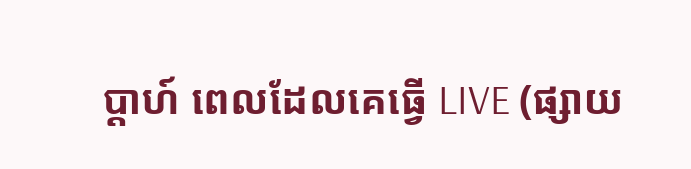ប្ដាហ៍ ពេលដែលគេធ្វើ LIVE (ផ្សាយ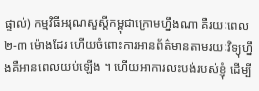ផ្ទាល់) កម្មវិធីអរុណសួស្តីកម្ពុជាក្រោមហ្នឹងណា គឺរយៈពេល ២-៣ ម៉ោងដែរ ហើយចំពោះការអានព័ត៌មានតាមរយៈវិទ្យុហ្នឹងគឺអានពេលយប់ឡើង ។ ហើយអាការលះបង់របស់ខ្ញុំ ដើម្បី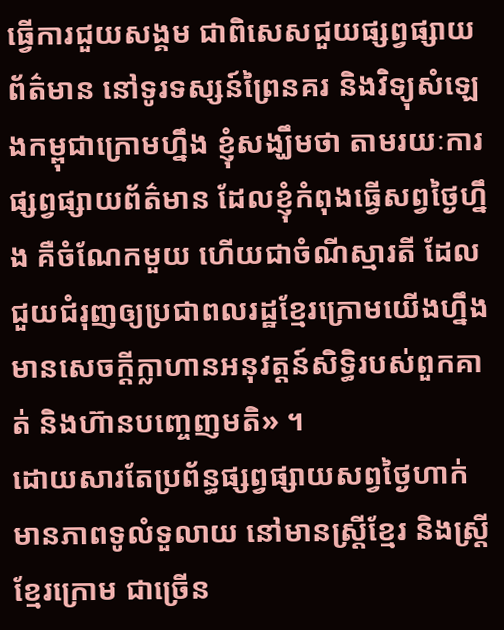ធ្វើការជួយសង្គម ជាពិសេសជួយផ្សព្វផ្សាយព័ត៌មាន នៅទូរទស្សន៍ព្រៃនគរ និងវិទ្យុសំឡេងកម្ពុជាក្រោមហ្នឹង ខ្ញុំសង្ឃឹមថា តាមរយៈការផ្សព្វផ្សាយព័ត៌មាន ដែលខ្ញុំកំពុងធ្វើសព្វថ្ងៃហ្នឹង គឺចំណែកមួយ ហើយជាចំណីស្មារតី ដែលជួយជំរុញឲ្យប្រជាពលរដ្ឋខ្មែរក្រោមយើងហ្នឹង មានសេចក្តីក្លាហានអនុវត្តន៍សិទ្ធិរបស់ពួកគាត់ និងហ៊ានបញ្ចេញមតិ» ។
ដោយសារតែប្រព័ន្ធផ្សព្វផ្សាយសព្វថ្ងៃហាក់មានភាពទូលំទួលាយ នៅមានស្រ្តីខ្មែរ និងស្ត្រីខ្មែរក្រោម ជាច្រើន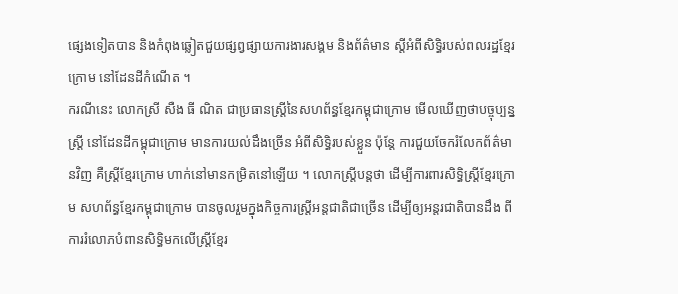ផ្សេងទៀតបាន និងកំពុងឆ្លៀតជួយផ្សព្វផ្សាយការងារសង្គម និងព័ត៌មាន ស្តីអំពីសិទ្ធិរបស់ពលរដ្ឋខ្មែរក្រោម នៅដែនដីកំណើត ។
ករណីនេះ លោកស្រី សឺង ធី ណិត ជាប្រធានស្រ្តីនៃសហព័ន្ធខ្មែរកម្ពុជាក្រោម មើលឃើញថាបច្ចុប្បន្នស្ត្រី នៅដែនដីកម្ពុជាក្រោម មានការយល់ដឹងច្រើន អំពីសិទ្ធិរបស់ខ្លួន ប៉ុន្តែ ការជួយចែករំលែកព័ត៌មានវិញ គឺស្រ្តីខ្មែរក្រោម ហាក់នៅមានកម្រិតនៅឡើយ ។ លោកស្រ្តីបន្តថា ដើម្បីការពារសិទ្ធិស្រ្តីខ្មែរក្រោម សហព័ន្ធខ្មែរកម្ពុជាក្រោម បានចូលរួមក្នុងកិច្ចការស្រ្តីអន្តជាតិជាច្រើន ដើម្បីឲ្យអន្តរជាតិបានដឹង ពីការរំលោភបំពានសិទ្ធិមកលើស្រ្តីខ្មែរ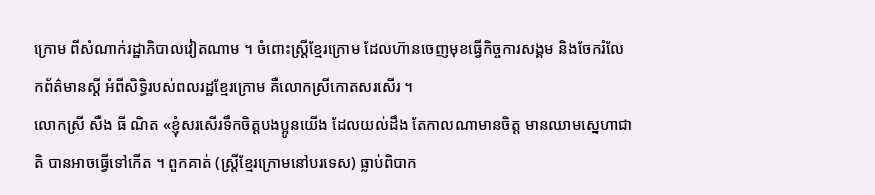ក្រោម ពីសំណាក់រដ្ឋាភិបាលវៀតណាម ។ ចំពោះស្រ្តីខ្មែរក្រោម ដែលហ៊ានចេញមុខធ្វើកិច្ចការសង្គម និងចែករំលែកព័ត៌មានស្ដី អំពីសិទ្ធិរបស់ពលរដ្ឋខ្មែរក្រោម គឺលោកស្រីកោតសរសើរ ។
លោកស្រី សឺង ធី ណិត «ខ្ញុំសរសើរទឹកចិត្តបងប្អូនយើង ដែលយល់ដឹង តែកាលណាមានចិត្ត មានឈាមស្នេហាជាតិ បានអាចធ្វើទៅកើត ។ ពួកគាត់ (ស្រ្តីខ្មែរក្រោមនៅបរទេស) ធ្លាប់ពិបាក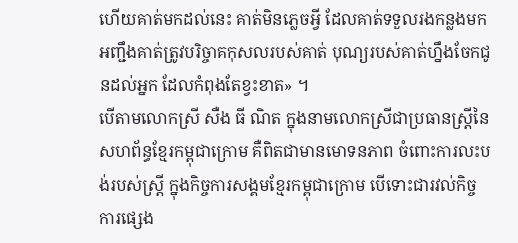ហើយគាត់មកដល់នេះ គាត់មិនភ្លេចអ្វី ដែលគាត់ទទួលរងកន្លងមក អញ្ជឹងគាត់ត្រូវបរិច្ចាគកុសលរបស់គាត់ បុណ្យរបស់គាត់ហ្នឹងចែកជូនដល់អ្នក ដែលកំពុងតែខ្វះខាត» ។
បើតាមលោកស្រី សឺង ធី ណិត ក្នុងនាមលោកស្រីជាប្រធានស្ត្រីនៃសហព័ន្ធខ្មែរកម្ពុជាក្រោម គឺពិតជាមានមោទនភាព ចំពោះការលះបង់របស់ស្រ្តី ក្នុងកិច្ចការសង្គមខ្មែរកម្ពុជាក្រោម បើទោះជារវល់កិច្ចការផ្សេង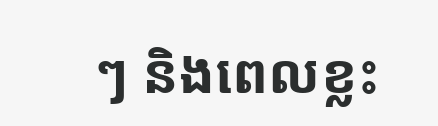ៗ និងពេលខ្លះ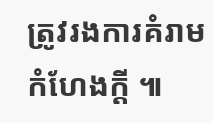ត្រូវរងការគំរាមកំហែងក្តី ៕